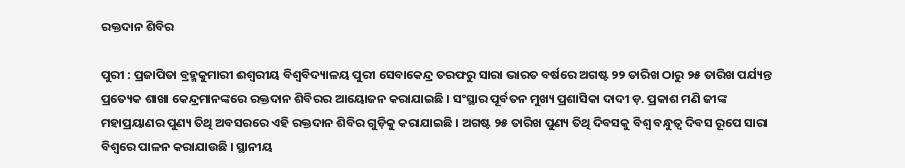ରକ୍ତଦାନ ଶିବିର

ପୁରୀ : ପ୍ରଜାପିତା ବ୍ରହ୍ମକୁମାରୀ ଈଶ୍ୱରୀୟ ବିଶ୍ୱବିଦ୍ୟାଳୟ ପୁରୀ ସେବାକେନ୍ଦ୍ର ତରଫରୁ ସାରା ଭାରତ ବର୍ଷରେ ଅଗଷ୍ଟ ୨୨ ତାରିଖ ଠାରୁ ୨୫ ତାରିଖ ପର୍ଯ୍ୟନ୍ତ ପ୍ରତ୍ୟେକ ଶାଖା କେନ୍ଦ୍ରମାନଙ୍କରେ ରକ୍ତଦାନ ଶିବିରର ଆୟୋଜନ କରାଯାଇଛି । ସଂସ୍ଥାର ପୂର୍ବତନ ମୁଖ୍ୟ ପ୍ରଶାସିକା ଦାଦୀ ଡ଼. ପ୍ରକାଶ ମଣି ଜୀଙ୍କ ମହାପ୍ରୟାଣର ପୁଣ୍ୟ ତିଥି ଅବସରରେ ଏହି ରକ୍ତଦାନ ଶିବିର ଗୁଡ଼ିକୁ କରାଯାଇଛି । ଅଗଷ୍ଟ ୨୫ ତାରିଖ ପୁଣ୍ୟ ତିଥି ଦିବସକୁ ବିଶ୍ୱ ବନ୍ଧୁତ୍ୱ ଦିବସ ରୂପେ ସାରା ବିଶ୍ୱରେ ପାଳନ କରାଯାଉଛି । ସ୍ଥାନୀୟ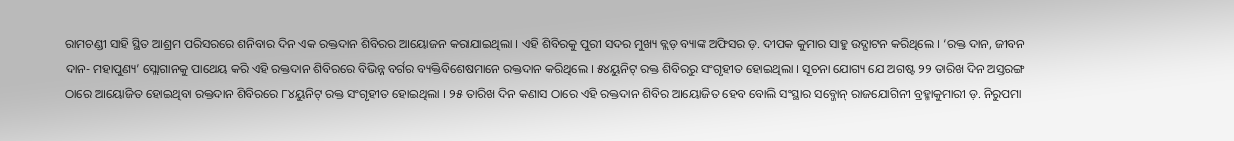ରାମଚଣ୍ଡୀ ସାହି ସ୍ଥିତ ଆଶ୍ରମ ପରିସରରେ ଶନିବାର ଦିନ ଏକ ରକ୍ତଦାନ ଶିବିରର ଆୟୋଜନ କରାଯାଇଥିଲା । ଏହି ଶିବିରକୁ ପୁରୀ ସଦର ମୁଖ୍ୟ ବ୍ଲଡ଼ ବ୍ୟାଙ୍କ ଅଫିସର ଡ଼. ଦୀପକ କୁମାର ସାହୁ ଉଦ୍ଘାଟନ କରିଥିଲେ । ‘ରକ୍ତ ଦାନ, ଜୀବନ ଦାନ- ମହାପୁଣ୍ୟ’ ସ୍ଲୋଗାନକୁ ପାଥେୟ କରି ଏହି ରକ୍ତଦାନ ଶିବିରରେ ବିଭିନ୍ନ ବର୍ଗର ବ୍ୟକ୍ତିବିଶେଷମାନେ ରକ୍ତଦାନ କରିଥିଲେ । ୫୪ୟୁନିଟ୍ ରକ୍ତ ଶିବିରରୁ ସଂଗୃହୀତ ହୋଇଥିଲା । ସୂଚନା ଯୋଗ୍ୟ ଯେ ଅଗଷ୍ଟ ୨୨ ତାରିଖ ଦିନ ଅସ୍ତରଙ୍ଗ ଠାରେ ଆୟୋଜିତ ହୋଇଥିବା ରକ୍ତଦାନ ଶିବିରରେ ୮୪ୟୁନିଟ୍ ରକ୍ତ ସଂଗୃହୀତ ହୋଇଥିଲା । ୨୫ ତାରିଖ ଦିନ କଣାସ ଠାରେ ଏହି ରକ୍ତଦାନ ଶିବିର ଆୟୋଜିତ ହେବ ବୋଲି ସଂସ୍ଥାର ସବ୍ଜୋନ୍ ରାଜଯୋଗିନୀ ବ୍ରହ୍ମାକୁମାରୀ ଡ଼. ନିରୁପମା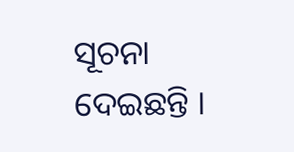ସୂଚନା ଦେଇଛନ୍ତି ।